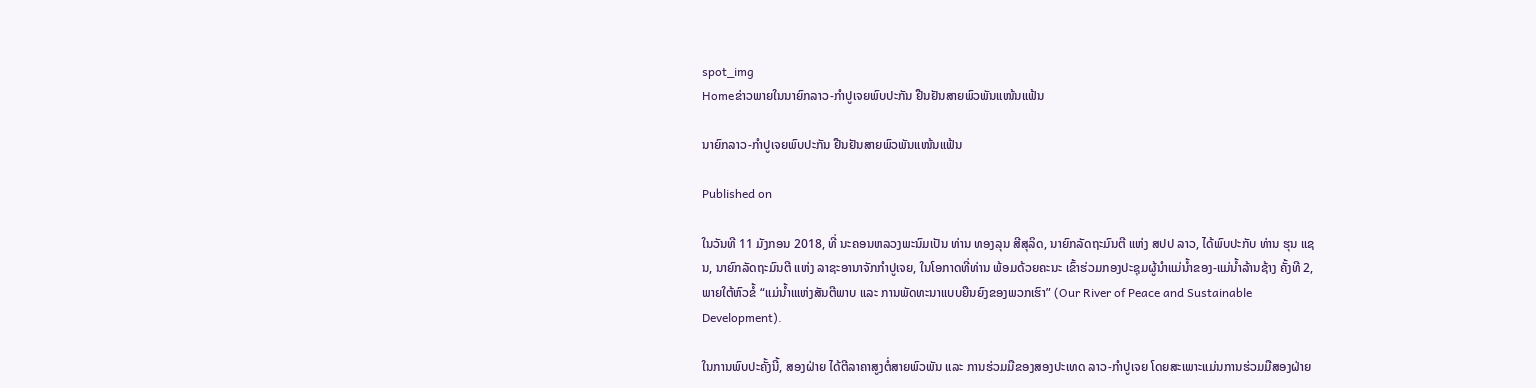spot_img
Homeຂ່າວພາຍໃນນາຍົກລາວ-ກຳປູເຈຍພົບປະກັນ ຢືນຢັນສາຍພົວພັນແໜ້ນແຟ້ນ

ນາຍົກລາວ-ກຳປູເຈຍພົບປະກັນ ຢືນຢັນສາຍພົວພັນແໜ້ນແຟ້ນ

Published on

ໃນວັນທີ 11 ມັງກອນ 2018, ທີ່ ນະຄອນຫລວງພະນົມເປັນ ທ່ານ ທອງລຸນ ສີສຸລິດ, ນາຍົກລັດຖະມົນຕີ ແຫ່ງ ສປປ ລາວ, ໄດ້ພົບປະກັບ ທ່ານ ຮຸນ ແຊນ, ນາຍົກລັດຖະມົນຕີ ແຫ່ງ ລາຊະອານາຈັກກຳປູເຈຍ, ໃນໂອກາດທີ່ທ່ານ ພ້ອມດ້ວຍຄະນະ ເຂົ້າຮ່ວມກອງປະຊຸມຜູ້ນຳແມ່ນ້ຳຂອງ-ແມ່ນ້ຳລ້ານຊ້າງ ຄັ້ງທີ 2, ພາຍໃຕ້ຫົວຂໍ້ “ແມ່ນ້ຳເແຫ່ງສັນຕີພາບ ແລະ ການພັດທະນາແບບຍືນຍົງຂອງພວກເຮົາ” (Our River of Peace and Sustainable Development).

ໃນການພົບປະຄັ້ງນີ້, ສອງຝ່າຍ ໄດ້ຕີລາຄາສູງຕໍ່ສາຍພົວພັນ ແລະ ການຮ່ວມມືຂອງສອງປະເທດ ລາວ-ກຳປູເຈຍ ໂດຍສະເພາະແມ່ນການຮ່ວມມືສອງຝ່າຍ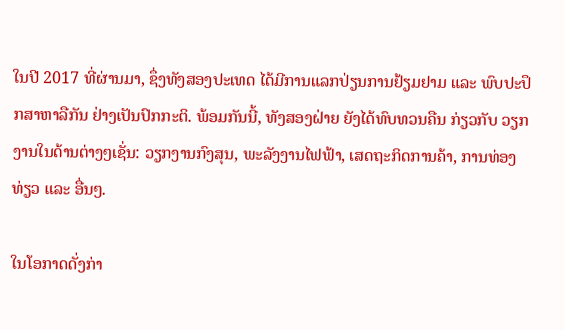ໃນປີ 2017 ທີ່ຜ່ານມາ, ຊຶ່ງທັງສອງປະເທດ ໄດ້ມີການແລກປ່ຽນການຢ້ຽມຢາມ ແລະ ພົບປະປຶກສາຫາລືກັນ ຢ່າງເປັນປົກກະຕິ. ພ້ອມກັນນີ້, ທັງສອງຝ່າຍ ຍັງໄດ້ທົບທວນຄືນ ກ່ຽວກັບ ວຽກງານໃນດ້ານຕ່າງໆເຊັ່ນ: ວຽກງານກົງສຸນ, ພະລັງງານໄຟຟ້າ, ເສດຖະກິດການຄ້າ, ການທ່ອງທ່ຽວ ແລະ ອື່ນໆ.

ໃນໂອກາດດັ່ງກ່າ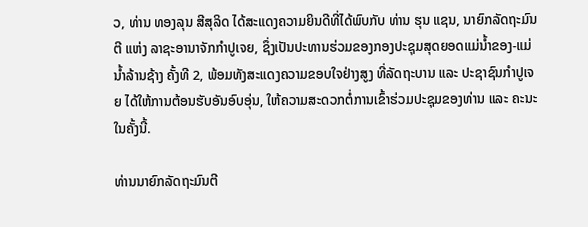ວ, ທ່ານ ທອງລຸນ ສີສຸລິດ ໄດ້ສະແດງຄວາມຍິນດີທີ່ໄດ້ພົບກັບ ທ່ານ ຮຸນ ແຊນ, ນາຍົກລັດຖະມົນຕີ ແຫ່ງ ລາຊະອານາຈັກກໍາປູເຈຍ, ຊຶ່ງເປັນປະທານຮ່ວມຂອງກອງປະຊຸມສຸດຍອດແມ່ນໍ້າຂອງ-ແມ່ນໍ້າລ້ານຊ້າງ ຄັ້ງທີ 2, ພ້ອມທັງສະແດງຄວາມຂອບໃຈຢ່າງສູງ ທີ່ລັດຖະບານ ແລະ ປະຊາຊົນກໍາປູເຈຍ ໄດ້ໃຫ້ການຕ້ອນຮັບອັນອົບອຸ່ນ, ໃຫ້ຄວາມສະດວກຕໍ່ການເຂົ້າຮ່ວມປະຊຸມຂອງທ່ານ ແລະ ຄະນະ ໃນຄັ້ງນີ້.

ທ່ານນາຍົກລັດຖະມົນຕີ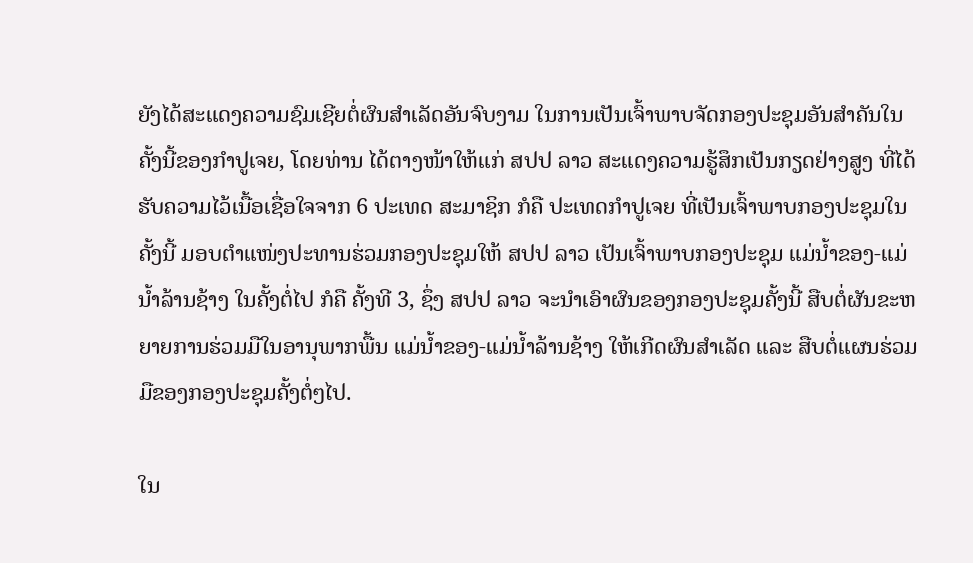ຍັງໄດ້ສະແດງຄວາມຊົມເຊີຍຕໍ່ຜົນສໍາເລັດອັນຈົບງາມ ໃນການເປັນເຈົ້າພາບຈັດກອງປະຊຸມອັນສໍາຄັນໃນຄັ້ງນີ້ຂອງກໍາປູເຈຍ, ໂດຍທ່ານ ໄດ້ຕາງໜ້າໃຫ້ແກ່ ສປປ ລາວ ສະແດງຄວາມຮູ້ສຶກເປັນກຽດຢ່າງສູງ ທີ່ໄດ້ຮັບຄວາມໄວ້ເນື້ອເຊື່ອໃຈຈາກ 6 ປະເທດ ສະມາຊິກ ກໍຄື ປະເທດກໍາປູເຈຍ ທີ່ເປັນເຈົ້າພາບກອງປະຊຸມໃນຄັ້ງນີ້ ມອບຕຳແໜ່ງປະທານຮ່ວມກອງປະຊຸມໃຫ້ ສປປ ລາວ ເປັນເຈົ້າພາບກອງປະຊຸມ ແມ່ນໍ້າຂອງ-ແມ່ນໍ້າລ້ານຊ້າງ ໃນຄັ້ງຕໍ່ໄປ ກໍຄື ຄັ້ງທີ 3, ຊຶ່ງ ສປປ ລາວ ຈະນໍາເອົາຜົນຂອງກອງປະຊຸມຄັ້ງນີ້ ສືບຕໍ່ຜັນຂະຫຍາຍການຮ່ວມມືໃນອານຸພາກພື້ນ ແມ່ນໍ້າຂອງ-ແມ່ນໍ້າລ້ານຊ້າງ ໃຫ້ເກີດຜົນສໍາເລັດ ແລະ ສືບຕໍ່ແຜນຮ່ວມມືຂອງກອງປະຊຸມຄັ້ງຕໍ່ໆໄປ.

ໃນ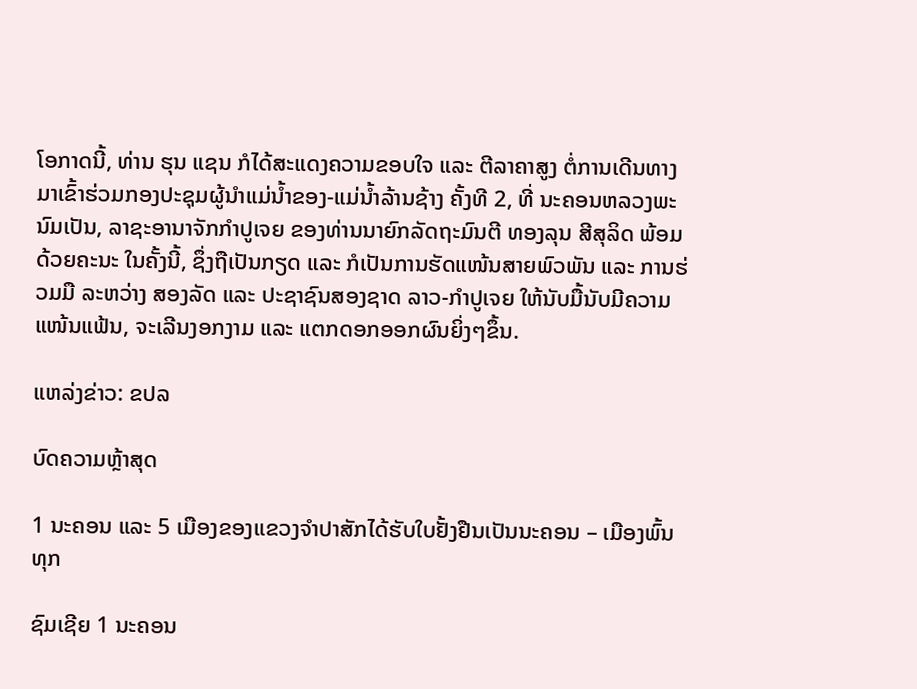ໂອກາດນີ້, ທ່ານ ຮຸນ ແຊນ ກໍໄດ້ສະແດງຄວາມຂອບໃຈ ແລະ ຕີລາຄາສູງ ຕໍ່ການເດີນທາງມາເຂົ້າຮ່ວມກອງປະຊຸມຜູ້ນຳແມ່ນໍ້າຂອງ-ແມ່ນໍ້າລ້ານຊ້າງ ຄັ້ງທີ 2, ທີ່ ນະຄອນຫລວງພະນົມເປັນ, ລາຊະອານາຈັກກຳປູເຈຍ ຂອງທ່ານນາຍົກລັດຖະມົນຕີ ທອງລຸນ ສີສຸລິດ ພ້ອມດ້ວຍຄະນະ ໃນຄັ້ງນີ້, ຊຶ່ງຖືເປັນກຽດ ແລະ ກໍເປັນການຮັດແໜ້ນສາຍພົວພັນ ແລະ ການຮ່ວມມື ລະຫວ່າງ ສອງລັດ ແລະ ປະຊາຊົນສອງຊາດ ລາວ-ກຳປູເຈຍ ໃຫ້ນັບມື້ນັບມີຄວາມແໜ້ນແຟ້ນ, ຈະເລີນງອກງາມ ແລະ ແຕກດອກອອກຜົນຍິ່ງໆຂຶ້ນ.

ແຫລ່ງຂ່າວ: ຂປລ

ບົດຄວາມຫຼ້າສຸດ

1 ນະຄອນ ແລະ 5 ເມືອງຂອງແຂວງຈໍາປາສັກໄດ້ຮັບໃບຢັ້ງຢືນເປັນນະຄອນ – ເມືອງພົ້ນທຸກ

ຊົມເຊີຍ 1 ນະຄອນ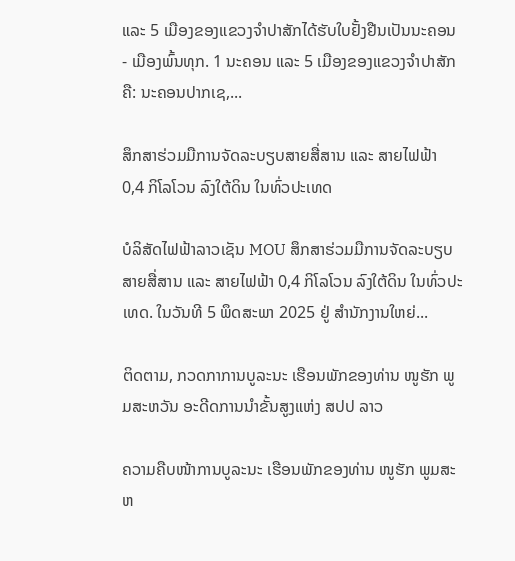ແລະ 5 ເມືອງຂອງແຂວງຈຳປາສັກໄດ້ຮັບໃບຢັ້ງຢືນເປັນນະຄອນ - ເມືອງພົ້ນທຸກ. 1 ນະຄອນ ແລະ 5 ເມືອງຂອງແຂວງຈໍາປາສັກ ຄື: ນະຄອນປາກເຊ,...

ສຶກສາຮ່ວມມືການຈັດລະບຽບສາຍສື່ສານ ແລະ ສາຍໄຟຟ້າ 0,4 ກິໂລໂວນ ລົງໃຕ້ດິນ ໃນທົ່ວປະເທດ

ບໍລິສັດໄຟຟ້າລາວເຊັນ MOU ສຶກສາຮ່ວມມືການຈັດລະບຽບສາຍສື່ສານ ແລະ ສາຍໄຟຟ້າ 0,4 ກິໂລໂວນ ລົງໃຕ້ດິນ ໃນທົ່ວປະເທດ. ໃນວັນທີ 5 ພຶດສະພາ 2025 ຢູ່ ສໍານັກງານໃຫຍ່...

ຕິດຕາມ, ກວດກາການບູລະນະ ເຮືອນພັກຂອງທ່ານ ໜູຮັກ ພູມສະຫວັນ ອະດີດການນໍາຂັ້ນສູງແຫ່ງ ສປປ ລາວ

ຄວາມຄືບໜ້າການບູລະນະ ເຮືອນພັກຂອງທ່ານ ໜູຮັກ ພູມສະຫ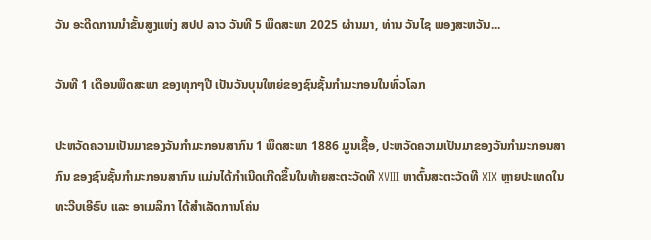ວັນ ອະດີດການນໍາຂັ້ນສູງແຫ່ງ ສປປ ລາວ ວັນທີ 5 ພຶດສະພາ 2025 ຜ່ານມາ, ທ່ານ ວັນໄຊ ພອງສະຫວັນ...

ວັນທີ 1 ເດືອນພຶດສະພາ ຂອງທຸກໆປີ ເປັນວັນບຸນໃຫຍ່ຂອງຊົນຊັ້ນກຳມະກອນໃນທົ່ວໂລກ

ປະຫວັດຄວາມເປັນມາຂອງວັນກຳມະກອນສາກົນ 1 ພຶດສະພາ 1886 ມູນເຊື້ອ, ປະຫວັດຄວາມເປັນມາຂອງວັນກໍາມະກອນສາກົນ ຂອງຊົນຊັ້ນກຳມະກອນສາກົນ ແມ່ນໄດ້ກໍາເນີດເກີດຂຶ້ນໃນທ້າຍສະຕະວັດທີ XVIII ຫາຕົ້ນສະຕະວັດທີ XIX ຫຼາຍປະເທດໃນທະວີບເອີຣົບ ແລະ ອາເມລິກາ ໄດ້ສຳເລັດການໂຄ່ນ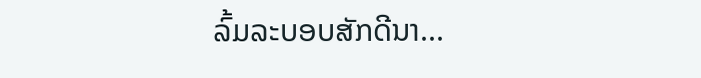ລົ້ມລະບອບສັກດີນາ...